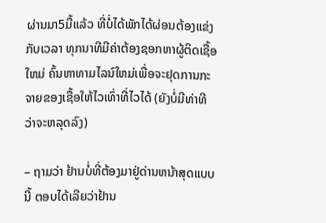ຜ່ານມາ5ມື້ແລ້ວ ທີ່ບໍ່ໄດ້ພັກໄດ້ຜ່ອນຕ້ອງແຂ່ງກັບເວລາ ທຸກນາທີມີຄ່າຕ້ອງຊອກຫາຜູ້ຕິດເຊື້ອໃຫມ່ ຄົ້ນຫາທາມໄລນ໌ໃຫມ່ເພື່ອຈະຢຸດການກະຈາຍຂອງເຊື້ອໃຫ້ໄວເທົ່າທີ່ໄວໄດ້ (ຍັງບໍ່ມີທ່າທີວ່າຈະຫລຸດລົງ)

– ຖາມວ່າ ຢ້ານບໍ່ທີ່ຕ້ອງມາຢູ່ດ່ານຫນ້າສຸດແບບນີ້ ຕອບໄດ້ເລີຍວ່າຢ້ານ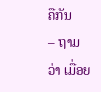ຄືກັນ
– ຖາມວ່າ ເມື່ອຍ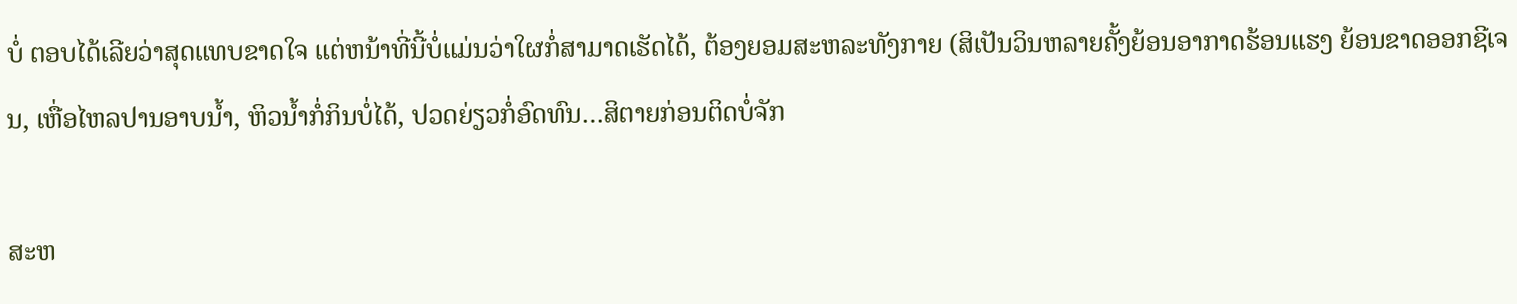ບໍ່ ຕອບໄດ້ເລີຍວ່າສຸດແທບຂາດໃຈ ແຕ່ຫນ້າທີ່ນີ້ບໍ່ແມ່ນວ່າໃຜກໍ່ສາມາດເຮັດໄດ້, ຕ້ອງຍອມສະຫລະທັງກາຍ (ສິເປັນວິນຫລາຍຄັ້ງຍ້ອນອາກາດຮ້ອນແຮງ ຍ້ອນຂາດອອກຊີເຈນ, ເຫື່ອໄຫລປານອາບນ້ຳ, ຫິວນ້ຳກໍ່ກິນບໍ່ໄດ້, ປວດຍ່ຽວກໍ່ອົດທົນ…ສິຕາຍກ່ອນຕິດບໍ່ຈັກ

ສະຫ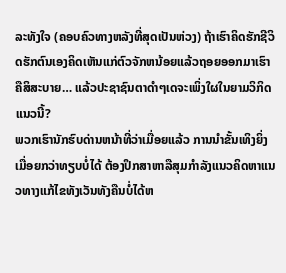ລະທັງໃຈ (ຄອບຄົວທາງຫລັງທີ່ສຸດເປັນຫ່ວງ) ຖ້າເຮົາຄິດຮັກຊີວິດຮັກຕົນເອງຄິດເຫັນແກ່ຕົວຈັກຫນ້ອຍແລ້ວຖອຍອອກມາເຮົາຄືສິສະບາຍ… ແລ້ວປະຊາຊົນຕາດຳໆເດຈະເພິ່ງໃຜໃນຍາມວິກິດແນວນີ້?
ພວກເຮົານັກຮົບດ່ານຫນ້າທີ່ວ່າເມື່ອຍແລ້ວ ການນຳຂັ້ນເທິງຍິ່ງເມື່ອຍກວ່າທຽບບໍ່ໄດ້ ຕ້ອງປຶກສາຫາລືສຸມກຳລັງແນວຄິດຫາແນວທາງແກ້ໄຂທັງເວັນທັງຄືນບໍ່ໄດ້ຫ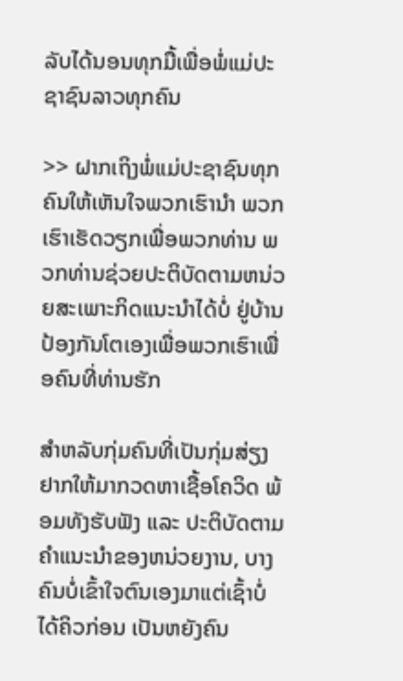ລັບໄດ້ນອນທຸກມື້ເພື່ອພໍ່ແມ່ປະຊາຊົນລາວທຸກຄົນ

>> ຝາກເຖິງພໍ່ແມ່ປະຊາຊົນທຸກຄົນໃຫ້ເຫັນໃຈພວກເຮົານຳ ພວກເຮົາເຮັດວຽກເພື່ອພວກທ່ານ ພວກທ່ານຊ່ວຍປະຕິບັດຕາມຫນ່ວຍສະເພາະກິດແນະນຳໄດ້ບໍ່ ຢູ່ບ້ານປ້ອງກັນໂຕເອງເພື່ອພວກເຮົາເພື່ອຄົນທີ່ທ່ານຮັກ

ສຳຫລັບກຸ່ມຄົນທີ່ເປັນກຸ່ມສ່ຽງຢາກໃຫ້ມາກວດຫາເຊື້ອໂຄວິດ ພ້ອມທັງຮັບຟັງ ແລະ ປະຕິບັດຕາມຄຳແນະນຳຂອງຫນ່ວຍງານ, ບາງຄົນບໍ່ເຂົ້າໃຈຕົນເອງມາແຕ່ເຊົ້າບໍ່ໄດ້ຄິວກ່ອນ ເປັນຫຍັງຄົນ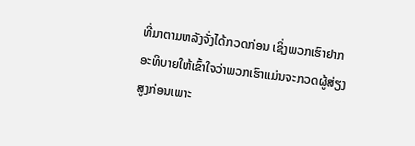ທີ່ມາຕາມຫລັງຈັ່ງໄດ້ກວດກ່ອນ ເຊິ່ງພວກເຮົາຢາກອະທິບາຍໃຫ້ເຂົ້າໃຈວ່າພວກເຮົາແມ່ນຈະກວດຜູ້ສ່ຽງສູງກ່ອນເພາະ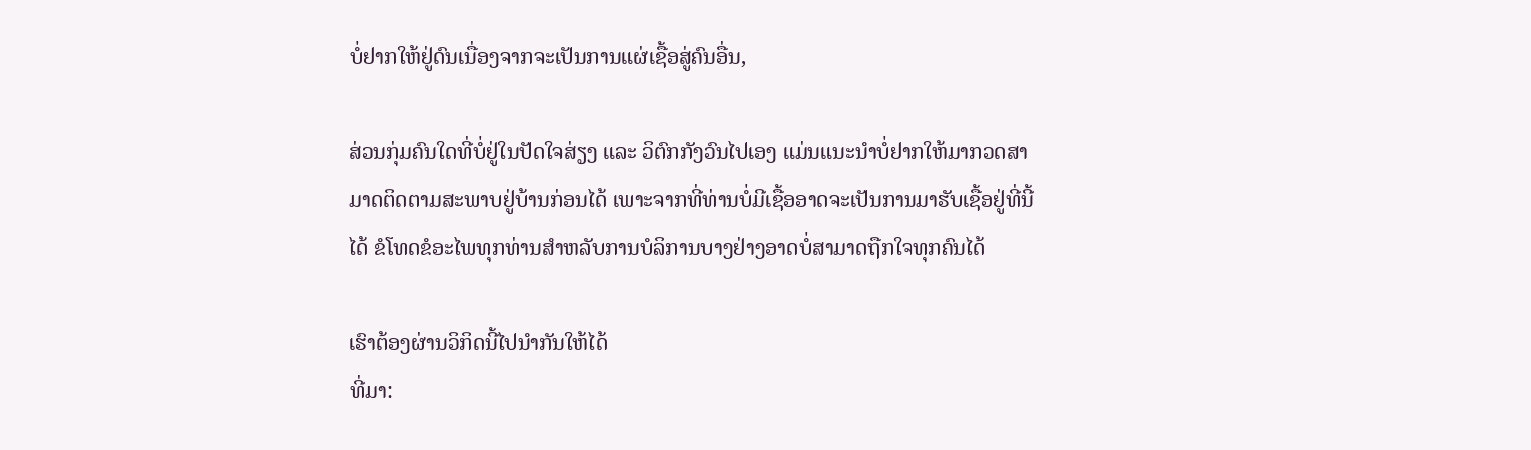ບໍ່ຢາກໃຫ້ຢູ່ດົນເນື່ອງຈາກຈະເປັນການແຜ່ເຊື້ອສູ່ຄົນອື່ນ,

ສ່ວນກຸ່ມຄົນໃດທີ່ບໍ່ຢູ່ໃນປັດໃຈສ່ຽງ ແລະ ວິຕົກກັງວົນໄປເອງ ແມ່ນແນະນຳບໍ່ຢາກໃຫ້ມາກວດສາມາດຕິດຕາມສະພາບຢູ່ບ້ານກ່ອນໄດ້ ເພາະຈາກທີ່ທ່ານບໍ່ມີເຊື້ອອາດຈະເປັນການມາຮັບເຊື້ອຢູ່ທີ່ນີ້ໄດ້ ຂໍໂທດຂໍອະໄພທຸກທ່ານສຳຫລັບການບໍລິການບາງຢ່າງອາດບໍ່ສາມາດຖືກໃຈທຸກຄົນໄດ້

ເຮົາຕ້ອງຜ່ານວິກິດນີ້ໄປນຳກັນໃຫ້ໄດ້
ທີ່ມາ: